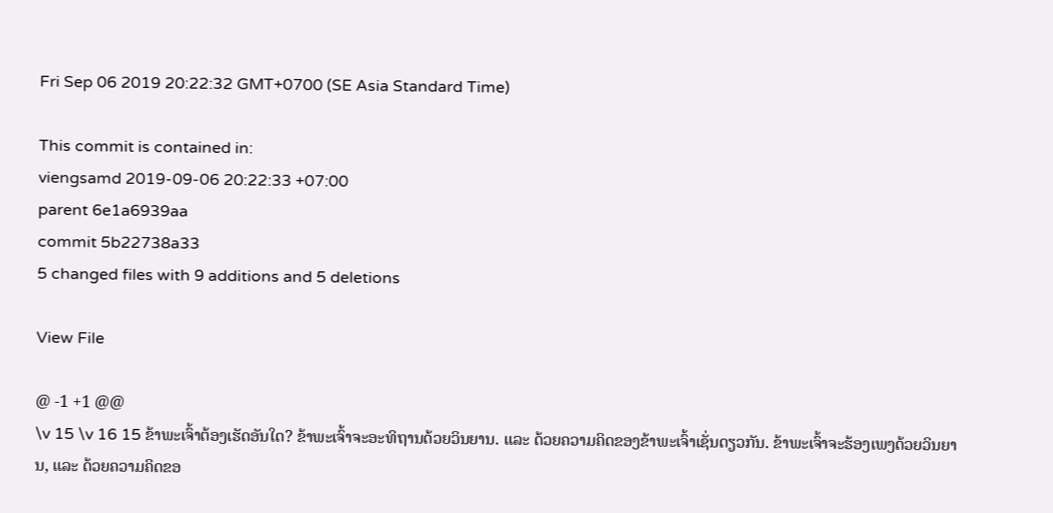Fri Sep 06 2019 20:22:32 GMT+0700 (SE Asia Standard Time)

This commit is contained in:
viengsamd 2019-09-06 20:22:33 +07:00
parent 6e1a6939aa
commit 5b22738a33
5 changed files with 9 additions and 5 deletions

View File

@ -1 +1 @@
\v 15 \v 16 15 ຂ້າພະເຈົ້າຕ້ອງເຮັດອັນໃດ? ຂ້າພະເຈົ້າຈະອະທິຖານດ້ວຍວິນຍານ. ແລະ ດ້ວຍຄວາມຄິດຂອງຂ້າພະເຈົ້າເຊັ່ນດຽວກັນ. ຂ້າພະເຈົ້າຈະຮ້ອງເພງດ້ວຍວິນຍານ, ແລະ ດ້ວຍຄວາມຄິດຂອ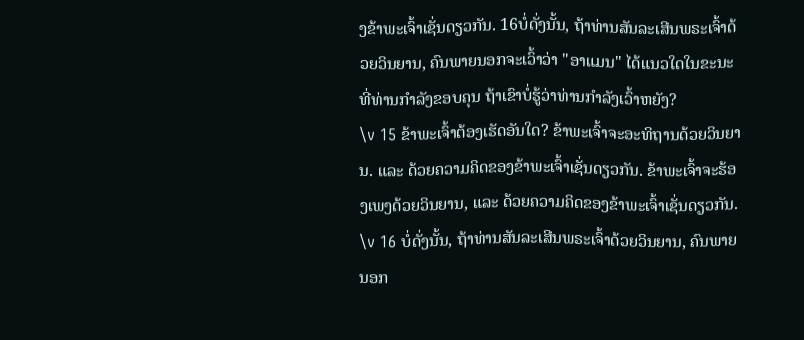ງຂ້າພະເຈົ້າເຊັ່ນດຽວກັນ. 16ບໍ່ດັ່ງນັ້ນ, ຖ້າທ່ານສັນລະເສີນພຣະເຈົ້າດ້ວຍວິນຍານ, ຄົນພາຍນອກຈະເວົ້າວ່າ "ອາແມນ" ໄດ້ແນວໃດໃນຂະນະທີ່ທ່ານກຳລັງຂອບຄຸນ ຖ້າເຂົາບໍ່ຮູ້ວ່າທ່ານກຳລັງເວົ້າຫຍັງ?
\v 15 ຂ້າພະເຈົ້າຕ້ອງເຮັດອັນໃດ? ຂ້າພະເຈົ້າຈະອະທິຖານດ້ວຍວິນຍານ. ແລະ ດ້ວຍຄວາມຄິດຂອງຂ້າພະເຈົ້າເຊັ່ນດຽວກັນ. ຂ້າພະເຈົ້າຈະຮ້ອງເພງດ້ວຍວິນຍານ, ແລະ ດ້ວຍຄວາມຄິດຂອງຂ້າພະເຈົ້າເຊັ່ນດຽວກັນ. \v 16 ບໍ່ດັ່ງນັ້ນ, ຖ້າທ່ານສັນລະເສີນພຣະເຈົ້າດ້ວຍວິນຍານ, ຄົນພາຍນອກ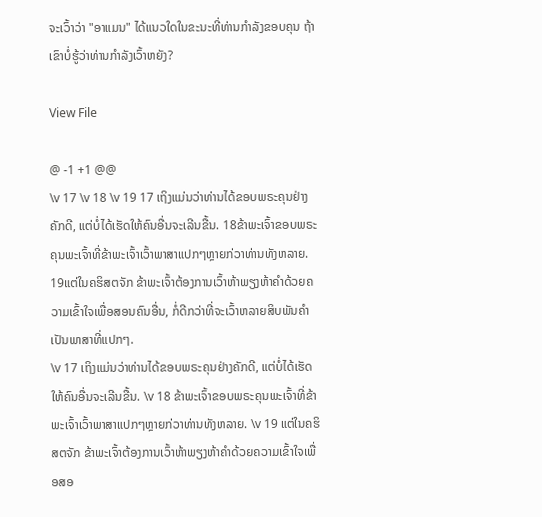ຈະເວົ້າວ່າ "ອາແມນ" ໄດ້ແນວໃດໃນຂະນະທີ່ທ່ານກຳລັງຂອບຄຸນ ຖ້າເຂົາບໍ່ຮູ້ວ່າທ່ານກຳລັງເວົ້າຫຍັງ?

View File

@ -1 +1 @@
\v 17 \v 18 \v 19 17 ເຖິງແມ່ນວ່າທ່ານໄດ້ຂອບພຣະຄຸນຢ່າງຄັກດີ, ແຕ່ບໍ່ໄດ້ເຮັດໃຫ້ຄົນອື່ນຈະເລີນຂື້ນ. 18ຂ້າພະເຈົ້າຂອບພຣະຄຸນພະເຈົ້າທີ່ຂ້າພະເຈົ້າເວົ້າພາສາແປກໆຫຼາຍກ່ວາທ່ານທັງຫລາຍ. 19ແຕ່ໃນຄຮິສຕຈັກ ຂ້າພະເຈົ້າຕ້ອງການເວົ້າຫ້າພຽງຫ້າຄຳດ້ວຍຄວາມເຂົ້າໃຈເພື່ອສອນຄົນອື່ນ, ກໍ່ດີກວ່າທີ່ຈະເວົ້າຫລາຍສິບພັນຄຳເປັນພາສາທີ່ແປກໆ.
\v 17 ເຖິງແມ່ນວ່າທ່ານໄດ້ຂອບພຣະຄຸນຢ່າງຄັກດີ, ແຕ່ບໍ່ໄດ້ເຮັດໃຫ້ຄົນອື່ນຈະເລີນຂື້ນ. \v 18 ຂ້າພະເຈົ້າຂອບພຣະຄຸນພະເຈົ້າທີ່ຂ້າພະເຈົ້າເວົ້າພາສາແປກໆຫຼາຍກ່ວາທ່ານທັງຫລາຍ. \v 19 ແຕ່ໃນຄຮິສຕຈັກ ຂ້າພະເຈົ້າຕ້ອງການເວົ້າຫ້າພຽງຫ້າຄຳດ້ວຍຄວາມເຂົ້າໃຈເພື່ອສອ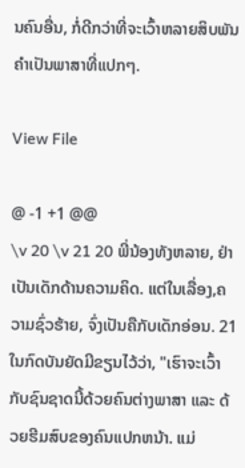ນຄົນອື່ນ, ກໍ່ດີກວ່າທີ່ຈະເວົ້າຫລາຍສິບພັນຄຳເປັນພາສາທີ່ແປກໆ.

View File

@ -1 +1 @@
\v 20 \v 21 20 ພີ່ນ້ອງທັງຫລາຍ, ຢ່າເປັນເດັກດ້ານຄວາມຄິດ. ແຕ່ໃນເລື່ອງ,ຄວາມຊົ່ວຮ້າຍ, ຈົ່ງເປັນຄືກັບເດັກອ່ອນ. 21ໃນກົດບັນຍັດມີຂຽນໄວ້ວ່າ, "ເຮົາຈະເວົ້າກັບຊົນຊາດນີ້ດ້ວຍຄົນຕ່າງພາສາ ແລະ ດ້ວຍຮີມສົບຂອງຄົນແປກຫນ້າ. ແມ່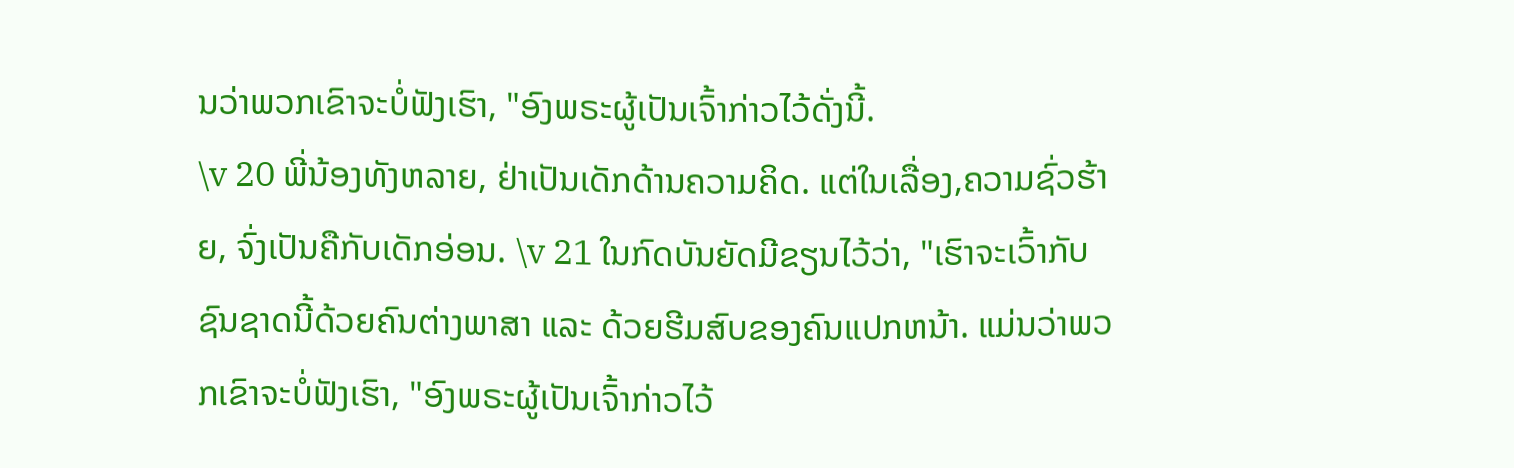ນວ່າພວກເຂົາຈະບໍ່ຟັງເຮົາ, "ອົງພຣະຜູ້ເປັນເຈົ້າກ່າວໄວ້ດັ່ງນີ້.
\v 20 ພີ່ນ້ອງທັງຫລາຍ, ຢ່າເປັນເດັກດ້ານຄວາມຄິດ. ແຕ່ໃນເລື່ອງ,ຄວາມຊົ່ວຮ້າຍ, ຈົ່ງເປັນຄືກັບເດັກອ່ອນ. \v 21 ໃນກົດບັນຍັດມີຂຽນໄວ້ວ່າ, "ເຮົາຈະເວົ້າກັບຊົນຊາດນີ້ດ້ວຍຄົນຕ່າງພາສາ ແລະ ດ້ວຍຮີມສົບຂອງຄົນແປກຫນ້າ. ແມ່ນວ່າພວກເຂົາຈະບໍ່ຟັງເຮົາ, "ອົງພຣະຜູ້ເປັນເຈົ້າກ່າວໄວ້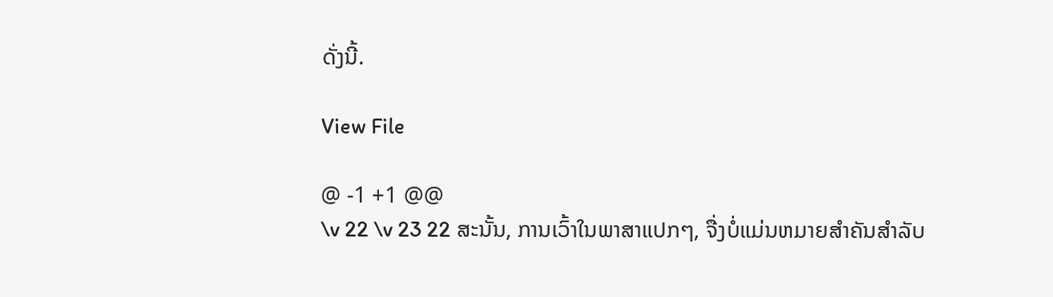ດັ່ງນີ້.

View File

@ -1 +1 @@
\v 22 \v 23 22 ສະນັ້ນ, ການເວົ້າໃນພາສາແປກໆ, ຈື່ງບໍ່ແມ່ນຫມາຍສຳຄັນສຳລັບ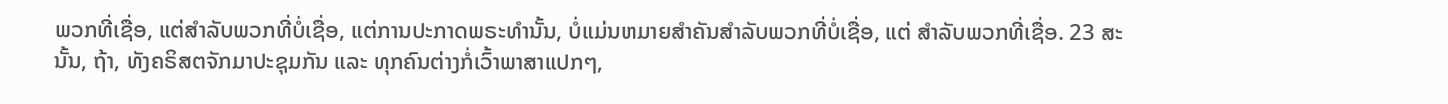ພວກທີ່ເຊື່ອ, ແຕ່ສຳລັບພວກທີ່ບໍ່ເຊື່ອ, ແຕ່ການປະກາດພຣະທຳນັ້ນ, ບໍ່ແມ່ນຫມາຍສຳຄັນສຳລັບພວກທີ່ບໍ່ເຊື່ອ, ແຕ່ ສຳລັບພວກທີ່ເຊື່ອ. 23 ສະນັ້ນ, ຖ້າ, ທັງຄຣິສຕຈັກມາປະຊຸມກັນ ແລະ ທຸກຄົນຕ່າງກໍ່ເວົ້າພາສາແປກໆ,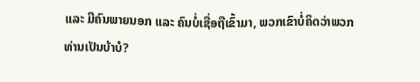ແລະ ມີຄົນພາຍນອກ ແລະ ຄົນບໍ່ເຊື່ອຖືເຂົ້າມາ, ພວກເຂົາບໍ່ຄິດວ່າພວກທ່ານເປັນບ້າບໍ?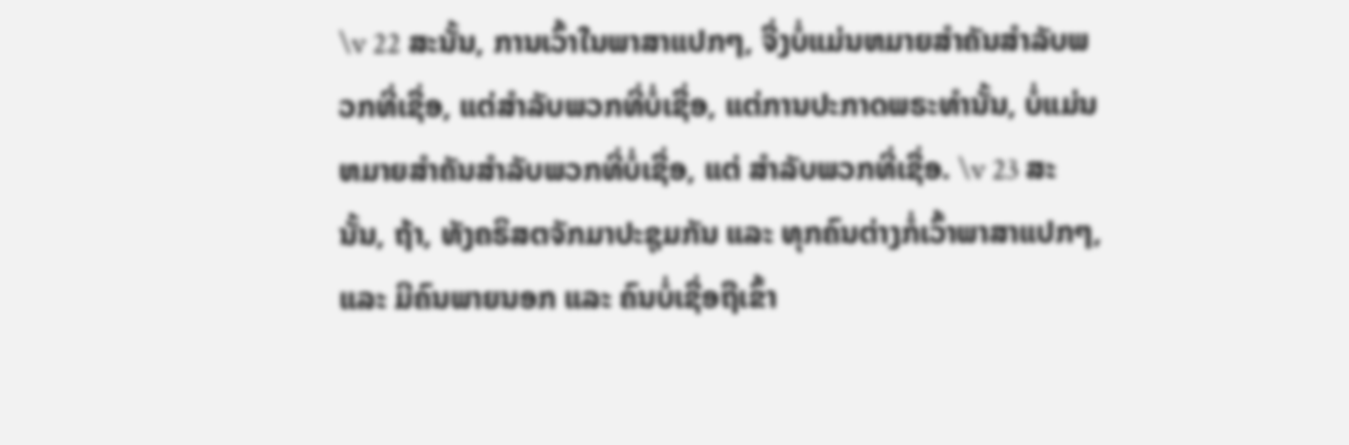\v 22 ສະນັ້ນ, ການເວົ້າໃນພາສາແປກໆ, ຈື່ງບໍ່ແມ່ນຫມາຍສຳຄັນສຳລັບພວກທີ່ເຊື່ອ, ແຕ່ສຳລັບພວກທີ່ບໍ່ເຊື່ອ, ແຕ່ການປະກາດພຣະທຳນັ້ນ, ບໍ່ແມ່ນຫມາຍສຳຄັນສຳລັບພວກທີ່ບໍ່ເຊື່ອ, ແຕ່ ສຳລັບພວກທີ່ເຊື່ອ. \v 23 ສະນັ້ນ, ຖ້າ, ທັງຄຣິສຕຈັກມາປະຊຸມກັນ ແລະ ທຸກຄົນຕ່າງກໍ່ເວົ້າພາສາແປກໆ, ແລະ ມີຄົນພາຍນອກ ແລະ ຄົນບໍ່ເຊື່ອຖືເຂົ້າ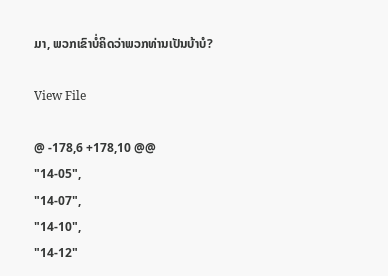ມາ, ພວກເຂົາບໍ່ຄິດວ່າພວກທ່ານເປັນບ້າບໍ?

View File

@ -178,6 +178,10 @@
"14-05",
"14-07",
"14-10",
"14-12"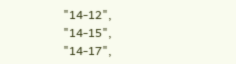"14-12",
"14-15",
"14-17",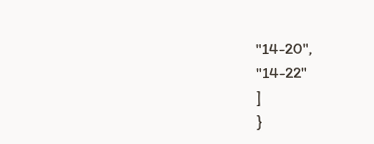"14-20",
"14-22"
]
}